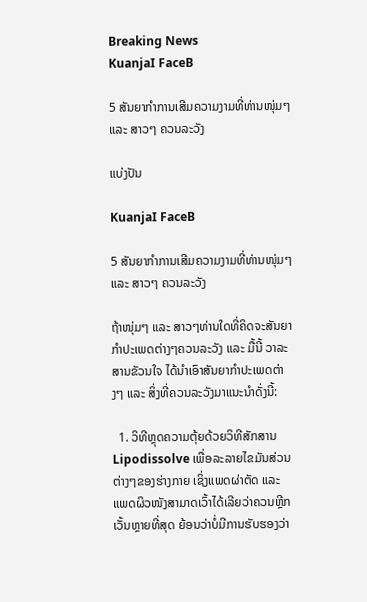Breaking News
KuanjaI FaceB

5 ສັນຍາກໍາການເສີມຄວາມງາມທີ່ທ່ານໜຸ່ມໆ ແລະ ສາວໆ ຄວນລະວັງ

ແບ່ງປັນ

KuanjaI FaceB

5 ສັນຍາກໍາການເສີມຄວາມງາມທີ່ທ່ານໜຸ່ມໆ ແລະ ສາວໆ ຄວນລະວັງ

ຖ້າໜຸ່ມໆ ແລະ ສາວໆທ່ານໃດທີ່ຄິດຈະສັນຍາກໍາປະເພດຕ່າງໆຄວນລະວັງ ແລະ ມື້ນີ້ ວາລະສານຂັວນໃຈ ໄດ້ນໍາເອົາສັນຍາກໍາປະເພດຕ່າງໆ ແລະ ສິ່ງທີ່ຄວນລະວັງມາແນະນໍາດັ່ງນີ້:

  1. ວິທີຫຼຸດຄວາມຕຸ້ຍດ້ວຍວິທີສັກສານ Lipodissolve ເພື່ອລະລາຍໄຂມັນສ່ວນຕ່າງໆຂອງຮ່າງກາຍ ເຊິ່ງແພດຜ່າຕັດ ແລະ ແພດຜິວໜັງສາມາດເວົ້າໄດ້ເລີຍວ່າຄວນຫຼີກເວັ້ນຫຼາຍທີ່ສຸດ ຍ້ອນວ່າບໍ່ມີການຮັບຮອງວ່າ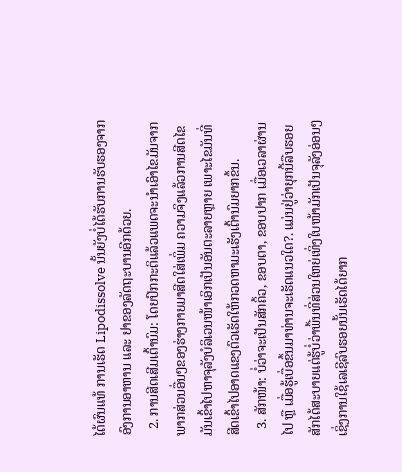ໄດ້ຜົນແທ້ ການເຮັດ Lipodissolve ນັ້ນຍັງບໍ່ໄດ້ຮັບການຮັບຮອງຈາກອົງການອາຫານ ແລະ ຢາຂອງລັດຖະບານອີກດ້ວຍ.
  2. ການສີດເສີມເຕົ້ານົມ: ໂດຍປົກກະຕິແລ້ວແພດຈະນໍາເອົາໄຂມັນຈາກພາກສ່ວນອື່ນໆຂອງຮ່າງກາຍມາສີດໃສ່ເພິ່ມ ຄວາມຈິງແລ້ວການສີດໄຂມັນເຂົ້າໄປຫາຈຸລັງບໍລິເວນໜ້າເອິກເປັນອັນຕະລາຍຫຼາຍ ເພາະໄຂມັນທີ່ສີດເຂົ້າໄປອາດແຂງຕົວເຮັດໃຫ້ກວດຫາມະເຮັງເຕົ້ານົມຍາກຂຶ້ນ.
  3. ສັກໜ້າ: ບໍ່ວ່າຈະເປັນສັກຄິ້ວ, ຂອບຕາ, ຂອບປາກ ເມື່ອເວລາຜ່ານໄປ ຫຼື ເມື່ອຮູ້ເບື່ອຂຶ້ນມາທ່ານຈະເຮັດແນວໃດ?. ແມ່ນຢູ່ວ່າຍຸກນີ້ລືບຮອຍສັກໄດ້ສະບາຍແຕ່ຮູ້ບໍ່ວ່າພື້ນທີ່ສ່ວນໃຫຍ່ເທິ່ງໃບໜ້າມັກເປັນຈຸລັງອ່ອນໆ ເຊິ່ງການໃຊ້ເລເຊີລົບຮອຍນັ້ນເຮັດໄດ້ຍາກ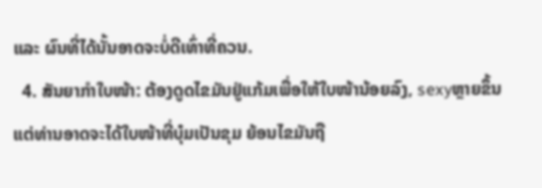ແລະ ຜົນທີ່ໄດ້ນັ້ນອາດຈະບໍ່ດີເທົ່າທີ່ຄວນ.
  4. ສັນຍາກໍາໃບໜ້າ: ຕ້ອງດູດໄຂມັນຢູ່ແກ້ມເພື່ອໃຫ້ໃບໜ້ານ້ອຍລົງ, sexyຫຼາຍຂຶ້ນ ແຕ່ທ່ານອາດຈະໄດ້ໃບໜ້າທີ່ບຸ໋ມເປັນຂຸມ ຍ້ອນໄຂມັນຖື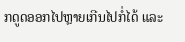ກດູດອອກໄປຫຼາຍເກີນໄປກໍ່ໄດ້ ແລະ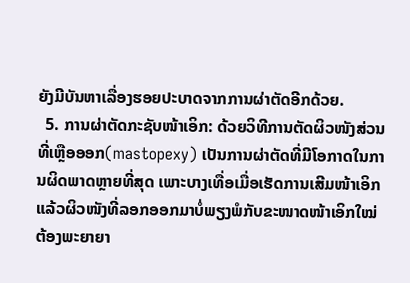ຍັງມີບັນຫາເລື່ອງຮອຍປະບາດຈາກການຜ່າຕັດອີກດ້ວຍ.
  5. ການຜ່າຕັດກະຊັບໜ້າເອິກ: ດ້ວຍວິທີການຕັດຜິວໜັງສ່ວນທີ່ເຫຼືອອອກ(mastopexy) ເປັນການຜ່າຕັດທີ່ມີໂອກາດໃນການຜິດພາດຫຼາຍທີ່ສຸດ ເພາະບາງເທື່ອເມື່ອເຮັດການເສີມໜ້າເອິກແລ້ວຜິວໜັງທີ່ລອກອອກມາບໍ່ພຽງພໍກັບຂະໜາດໜ້າເອິກໃໝ່ ຕ້ອງພະຍາຍາ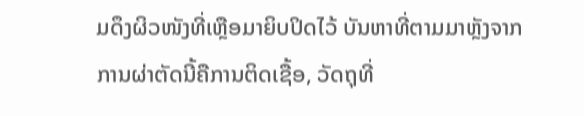ມດຶງຜິວໜັງທີ່ເຫຼືອມາຍິບປິດໄວ້ ບັນຫາທີ່ຕາມມາຫຼັງຈາກການຜ່າຕັດນີ້ຄືການຕິດເຊື້ອ, ວັດຖຸທີ່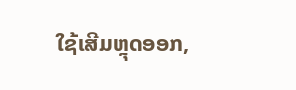ໃຊ້ເສີມຫຼຸດອອກ,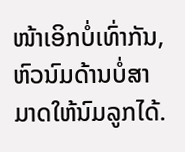ໜ້າເອິກບໍ່ເທົ່າກັນ, ຫົວນົມດ້ານບໍ່ສາມາດໃຫ້ນົມລູກໄດ້.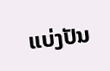ແບ່ງປັນ